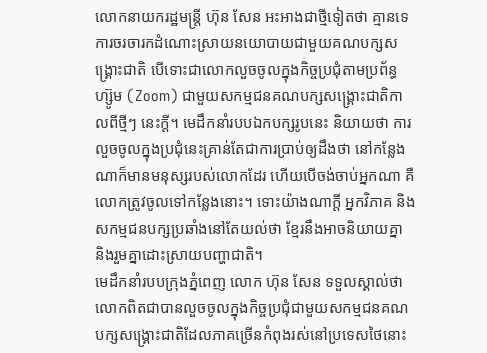លោកនាយករដ្ឋមន្ត្រី ហ៊ុន សែន អះអាងជាថ្មីទៀតថា គ្មានទេ ការចរចារកដំណោះស្រាយនយោបាយជាមួយគណបក្សសង្គ្រោះជាតិ បើទោះជាលោកលួចចូលក្នុងកិច្ចប្រជុំតាមប្រព័ន្ធហ្ស៊ូម (Zoom) ជាមួយសកម្មជនគណបក្សសង្គ្រោះជាតិកាលពីថ្មីៗ នេះក្ដី។ មេដឹកនាំរបបឯកបក្សរូបនេះ និយាយថា ការលួចចូលក្នុងប្រជុំនេះគ្រាន់តែជាការប្រាប់ឲ្យដឹងថា នៅកន្លែងណាក៏មានមនុស្សរបស់លោកដែរ ហើយបើចង់ចាប់អ្នកណា គឺលោកត្រូវចូលទៅកន្លែងនោះ។ ទោះយ៉ាងណាក្ដី អ្នកវិភាគ និងសកម្មជនបក្សប្រឆាំងនៅតែយល់ថា ខ្មែរនឹងអាចនិយាយគ្នា និងរួមគ្នាដោះស្រាយបញ្ហាជាតិ។
មេដឹកនាំរបបក្រុងភ្នំពេញ លោក ហ៊ុន សែន ទទួលស្គាល់ថា លោកពិតជាបានលួចចូលក្នុងកិច្ចប្រជុំជាមួយសកម្មជនគណបក្សសង្គ្រោះជាតិដែលភាគច្រើនកំពុងរស់នៅប្រទេសថៃនោះ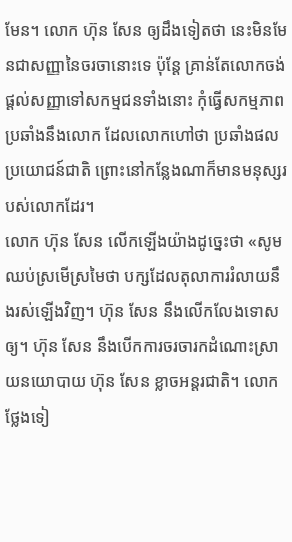មែន។ លោក ហ៊ុន សែន ឲ្យដឹងទៀតថា នេះមិនមែនជាសញ្ញានៃចរចានោះទេ ប៉ុន្តែ គ្រាន់តែលោកចង់ផ្ដល់សញ្ញាទៅសកម្មជនទាំងនោះ កុំធ្វើសកម្មភាពប្រឆាំងនឹងលោក ដែលលោកហៅថា ប្រឆាំងផលប្រយោជន៍ជាតិ ព្រោះនៅកន្លែងណាក៏មានមនុស្សរបស់លោកដែរ។
លោក ហ៊ុន សែន លើកឡើងយ៉ាងដូច្នេះថា «សូមឈប់ស្រមើស្រមៃថា បក្សដែលតុលាការរំលាយនឹងរស់ឡើងវិញ។ ហ៊ុន សែន នឹងលើកលែងទោសឲ្យ។ ហ៊ុន សែន នឹងបើកការចរចារកដំណោះស្រាយនយោបាយ ហ៊ុន សែន ខ្លាចអន្តរជាតិ។ លោកថ្លែងទៀ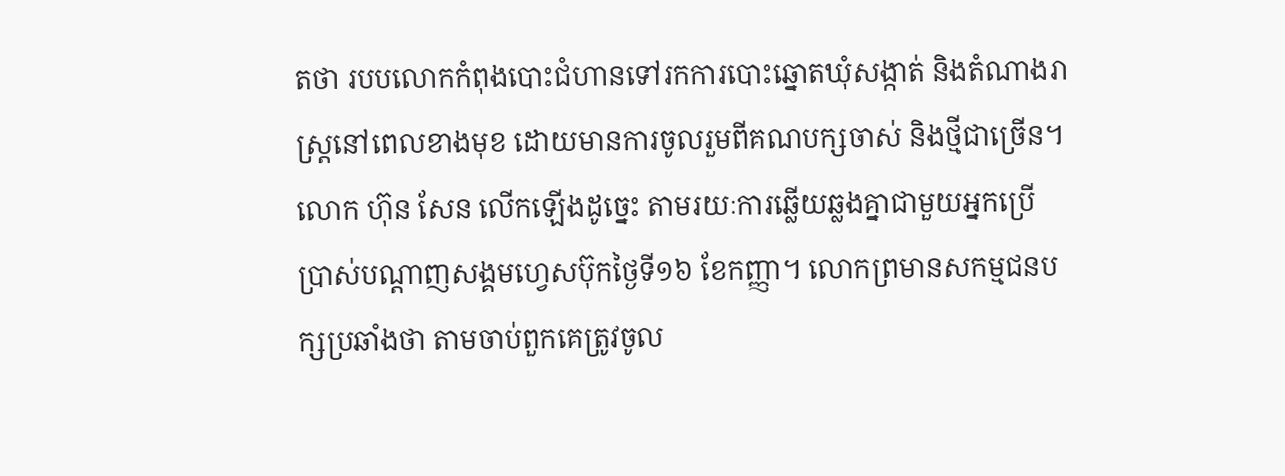តថា របបលោកកំពុងបោះជំហានទៅរកការបោះឆ្នោតឃុំសង្កាត់ និងតំណាងរាស្ត្រនៅពេលខាងមុខ ដោយមានការចូលរួមពីគណបក្សចាស់ និងថ្មីជាច្រើន។
លោក ហ៊ុន សែន លើកឡើងដូច្នេះ តាមរយៈការឆ្លើយឆ្លងគ្នាជាមួយអ្នកប្រើប្រាស់បណ្ដាញសង្គមហ្វេសប៊ុកថ្ងៃទី១៦ ខែកញ្ញា។ លោកព្រមានសកម្មជនបក្សប្រឆាំងថា តាមចាប់ពួកគេត្រូវចូល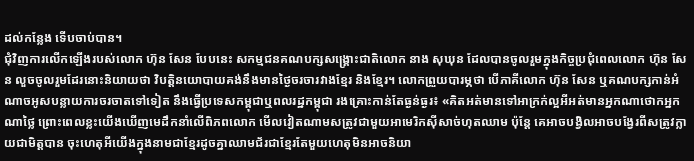ដល់កន្លែង ទើបចាប់បាន។
ជុំវិញការលើកឡើងរបស់លោក ហ៊ុន សែន បែបនេះ សកម្មជនគណបក្សសង្គ្រោះជាតិលោក នាង សុឃុន ដែលបានចូលរួមក្នុងកិច្ចប្រជុំពេលលោក ហ៊ុន សែន លួចចូលរួមដែរនោះនិយាយថា វិបត្តិនយោបាយគង់នឹងមានថ្ងៃចរចារវាងខ្មែរ និងខ្មែរ។ លោកព្រួយបារម្ភថា បើភាគីលោក ហ៊ុន សែន ឬគណបក្សកាន់អំណាចអូសបន្លាយការចរចាតទៅទៀត នឹងធ្វើប្រទេសកម្ពុជាឬពលរដ្ឋកម្ពុជា រងគ្រោះកាន់តែធ្ងន់ធ្ងរ៖ «គិតអត់មានទៅអាក្រក់ល្អអីអត់មានអ្នកណាថោកអ្នកណាថ្លៃ ព្រោះពេលខ្លះយើងឃើញមេដឹកនាំលើពិភពលោក មើលវៀតណាមសត្រូវជាមួយអាមេរិកស៊ីសាច់ហុតឈាម ប៉ុន្តែ គេអាចបង្វិលអាចបង្វែរពីសត្រូវក្លាយជាមិត្តបាន ចុះហេតុអីយើងក្នុងនាមជាខ្មែរដូចគ្នាឈាមជ័រជាខ្មែរតែមួយហេតុមិនអាចនិយា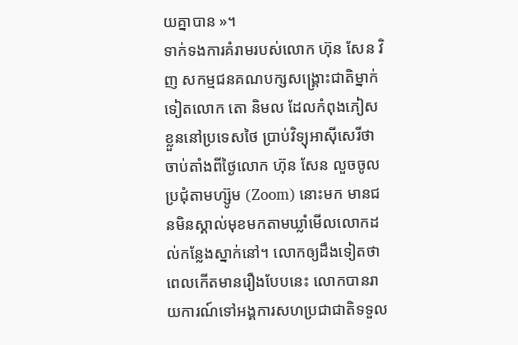យគ្នាបាន »។
ទាក់ទងការគំរាមរបស់លោក ហ៊ុន សែន វិញ សកម្មជនគណបក្សសង្គ្រោះជាតិម្នាក់ទៀតលោក តោ និមល ដែលកំពុងភៀសខ្លួននៅប្រទេសថៃ ប្រាប់វិទ្យុអាស៊ីសេរីថា ចាប់តាំងពីថ្ងៃលោក ហ៊ុន សែន លួចចូលប្រជុំតាមហ្ស៊ូម (Zoom) នោះមក មានជនមិនស្គាល់មុខមកតាមឃ្លាំមើលលោកដល់កន្លែងស្នាក់នៅ។ លោកឲ្យដឹងទៀតថា ពេលកើតមានរឿងបែបនេះ លោកបានរាយការណ៍ទៅអង្គការសហប្រជាជាតិទទួល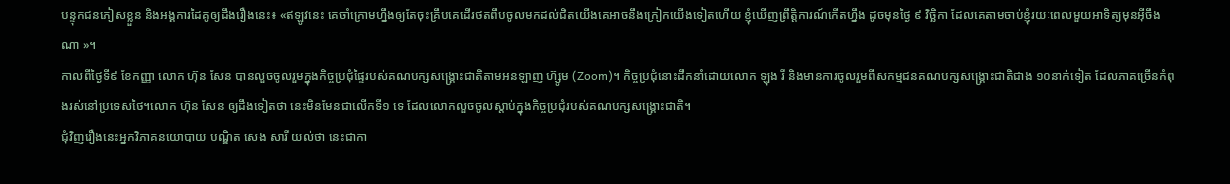បន្ទុកជនភៀសខ្លួន និងអង្គការដៃគូឲ្យដឹងរឿងនេះ៖ «ឥឡូវនេះ គេចាំក្រោមហ្នឹងឲ្យតែចុះគ្រឹបគេដើរថតពឹបចូលមកដល់ជិតយើងគេអាចនឹងក្រៀកយើងទៀតហើយ ខ្ញុំឃើញព្រឹត្តិការណ៍កើតហ្នឹង ដូចមុនថ្ងៃ ៩ វិច្ឆិកា ដែលគេតាមចាប់ខ្ញុំរយៈពេលមួយអាទិត្យមុនអ៊ីចឹងណា »។
កាលពីថ្ងៃទី៩ ខែកញ្ញា លោក ហ៊ុន សែន បានលួចចូលរួមក្នុងកិច្ចប្រជុំផ្ទៃរបស់គណបក្សសង្គ្រោះជាតិតាមអនឡាញ ហ៊្សូម (Zoom)។ កិច្ចប្រជុំនោះដឹកនាំដោយលោក ឡុង រី និងមានការចូលរួមពីសកម្មជនគណបក្សសង្គ្រោះជាតិជាង ១០នាក់ទៀត ដែលភាគច្រើនកំពុងរស់នៅប្រទេសថៃ។លោក ហ៊ុន សែន ឲ្យដឹងទៀតថា នេះមិនមែនជាលើកទី១ ទេ ដែលលោកលួចចូលស្ដាប់ក្នុងកិច្ចប្រជុំរបស់គណបក្សសង្គ្រោះជាតិ។
ជុំវិញរឿងនេះអ្នកវិភាគនយោបាយ បណ្ឌិត សេង សារី យល់ថា នេះជាកា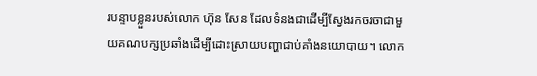របន្ទាបខ្លួនរបស់លោក ហ៊ុន សែន ដែលទំនងជាដើម្បីស្វែងរកចរចាជាមួយគណបក្សប្រឆាំងដើម្បីដោះស្រាយបញ្ហាជាប់គាំងនយោបាយ។ លោក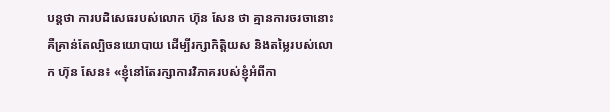បន្តថា ការបដិសេធរបស់លោក ហ៊ុន សែន ថា គ្មានការចរចានោះ គឺគ្រាន់តែល្បិចនយោបាយ ដើម្បីរក្សាកិត្តិយស និងតម្លៃរបស់លោក ហ៊ុន សែន៖ «ខ្ញុំនៅតែរក្សាការវិភាគរបស់ខ្ញុំអំពីកា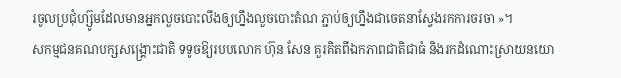រចូលប្រជុំហ្ស៊ូមដែលមានអ្នកលួចបោះលីងឲ្យហ្នឹងលួចបោះតំណ ភ្ជាប់ឲ្យហ្នឹងជាចេតនាស្វែងរកការចរចា »។
សកម្មជនគណបក្សសង្គ្រោះជាតិ ទទូចឱ្យរបបលោក ហ៊ុន សែន គួរគិតពីឯកភាពជាតិជាធំ និងរកដំណោះស្រាយនយោ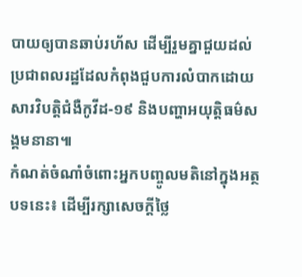បាយឲ្យបានឆាប់រហ័ស ដើម្បីរួមគ្នាជួយដល់ប្រជាពលរដ្ឋដែលកំពុងជួបការលំបាកដោយសារវិបត្តិជំងឺកូវីដ-១៩ និងបញ្ហាអយុត្តិធម៌សង្គមនានា៕
កំណត់ចំណាំចំពោះអ្នកបញ្ចូលមតិនៅក្នុងអត្ថបទនេះ៖ ដើម្បីរក្សាសេចក្ដីថ្លៃ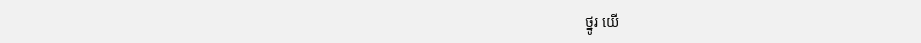ថ្នូរ យើ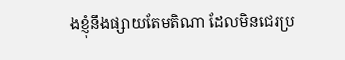ងខ្ញុំនឹងផ្សាយតែមតិណា ដែលមិនជេរប្រ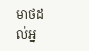មាថដល់អ្ន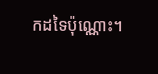កដទៃប៉ុណ្ណោះ។